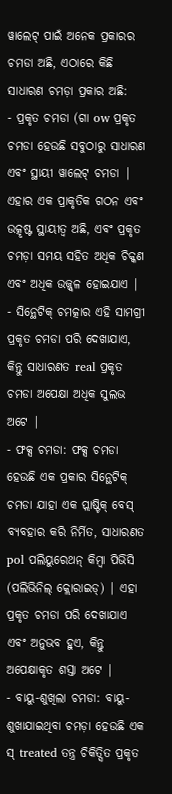ୱାଲେଟ୍ ପାଇଁ ଅନେକ ପ୍ରକାରର ଚମଡା ଅଛି, ଏଠାରେ କିଛି ସାଧାରଣ ଚମଡ଼ା ପ୍ରକାର ଅଛି:
- ପ୍ରକୃତ ଚମଡା (ଗା ow ପ୍ରକୃତ ଚମଡା ହେଉଛି ସବୁଠାରୁ ସାଧାରଣ ଏବଂ ସ୍ଥାୟୀ ୱାଲେଟ୍ ଚମଡା | ଏହାର ଏକ ପ୍ରାକୃତିକ ଗଠନ ଏବଂ ଉତ୍କୃଷ୍ଟ ସ୍ଥାୟୀତ୍ୱ ଅଛି, ଏବଂ ପ୍ରକୃତ ଚମଡ଼ା ସମୟ ସହିତ ଅଧିକ ଚିକ୍କଣ ଏବଂ ଅଧିକ ଉଜ୍ଜ୍ୱଳ ହୋଇଯାଏ |
- ସିନ୍ଥେଟିକ୍ ଚମତ୍କାର ଏହି ସାମଗ୍ରୀ ପ୍ରକୃତ ଚମଡା ପରି ଦେଖାଯାଏ, କିନ୍ତୁ ସାଧାରଣତ real ପ୍ରକୃତ ଚମଡା ଅପେକ୍ଷା ଅଧିକ ସୁଲଭ ଅଟେ |
- ଫକ୍ସ ଚମଡା: ଫକ୍ସ ଚମଡା ହେଉଛି ଏକ ପ୍ରକାର ସିନ୍ଥେଟିକ୍ ଚମଡା ଯାହା ଏକ ପ୍ଲାଷ୍ଟିକ୍ ବେସ୍ ବ୍ୟବହାର କରି ନିର୍ମିତ, ସାଧାରଣତ pol ପଲିୟୁରେଥନ୍ କିମ୍ବା ପିଭିସି (ପଲିଭିନିଲ୍ କ୍ଲୋରାଇଡ୍) | ଏହା ପ୍ରକୃତ ଚମଡା ପରି ଦେଖାଯାଏ ଏବଂ ଅନୁଭବ ହୁଏ, କିନ୍ତୁ ଅପେକ୍ଷାକୃତ ଶସ୍ତା ଅଟେ |
- ବାୟୁ-ଶୁଖିଲା ଚମଡା: ବାୟୁ-ଶୁଖାଯାଇଥିବା ଚମଡ଼ା ହେଉଛି ଏକ ସ୍ treated ତନ୍ତ୍ର ଚିକିତ୍ସିତ ପ୍ରକୃତ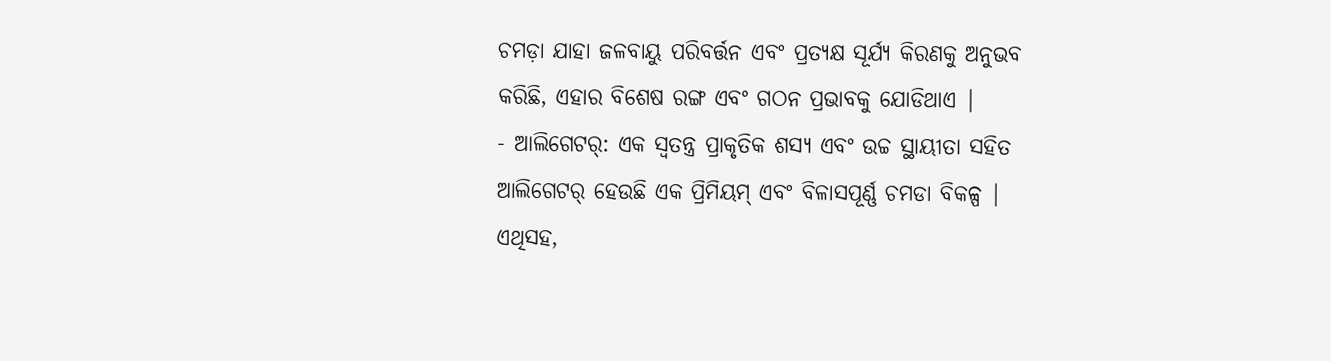ଚମଡ଼ା ଯାହା ଜଳବାୟୁ ପରିବର୍ତ୍ତନ ଏବଂ ପ୍ରତ୍ୟକ୍ଷ ସୂର୍ଯ୍ୟ କିରଣକୁ ଅନୁଭବ କରିଛି, ଏହାର ବିଶେଷ ରଙ୍ଗ ଏବଂ ଗଠନ ପ୍ରଭାବକୁ ଯୋଡିଥାଏ |
- ଆଲିଗେଟର୍: ଏକ ସ୍ୱତନ୍ତ୍ର ପ୍ରାକୃତିକ ଶସ୍ୟ ଏବଂ ଉଚ୍ଚ ସ୍ଥାୟୀତା ସହିତ ଆଲିଗେଟର୍ ହେଉଛି ଏକ ପ୍ରିମିୟମ୍ ଏବଂ ବିଳାସପୂର୍ଣ୍ଣ ଚମଡା ବିକଳ୍ପ |
ଏଥିସହ,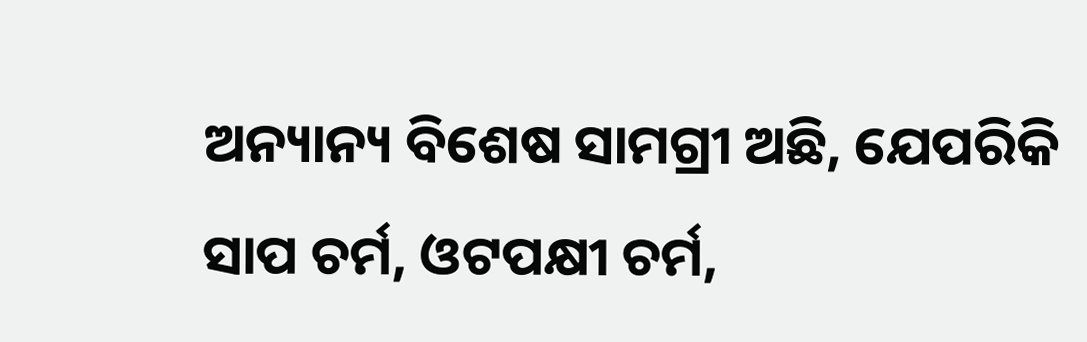ଅନ୍ୟାନ୍ୟ ବିଶେଷ ସାମଗ୍ରୀ ଅଛି, ଯେପରିକି ସାପ ଚର୍ମ, ଓଟପକ୍ଷୀ ଚର୍ମ,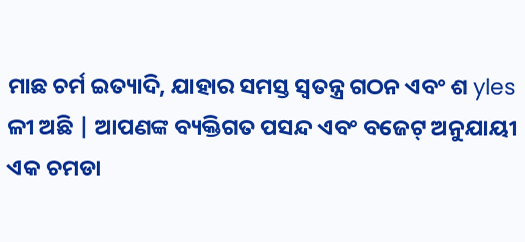ମାଛ ଚର୍ମ ଇତ୍ୟାଦି, ଯାହାର ସମସ୍ତ ସ୍ୱତନ୍ତ୍ର ଗଠନ ଏବଂ ଶ yles ଳୀ ଅଛି | ଆପଣଙ୍କ ବ୍ୟକ୍ତିଗତ ପସନ୍ଦ ଏବଂ ବଜେଟ୍ ଅନୁଯାୟୀ ଏକ ଚମଡା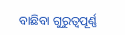ବାଛିବା ଗୁରୁତ୍ୱପୂର୍ଣ୍ଣ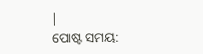|
ପୋଷ୍ଟ ସମୟ: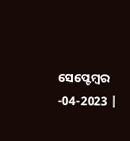ସେପ୍ଟେମ୍ବର -04-2023 |